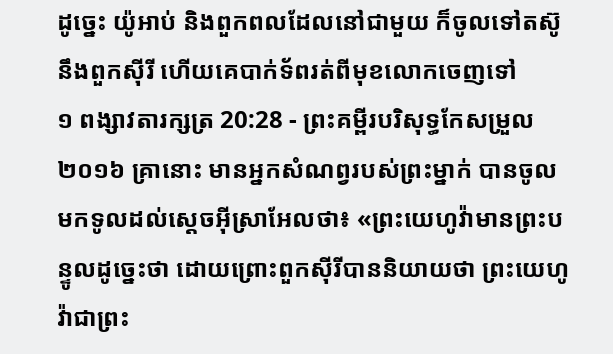ដូច្នេះ យ៉ូអាប់ និងពួកពលដែលនៅជាមួយ ក៏ចូលទៅតស៊ូនឹងពួកស៊ីរី ហើយគេបាក់ទ័ពរត់ពីមុខលោកចេញទៅ
១ ពង្សាវតារក្សត្រ 20:28 - ព្រះគម្ពីរបរិសុទ្ធកែសម្រួល ២០១៦ គ្រានោះ មានអ្នកសំណព្វរបស់ព្រះម្នាក់ បានចូលមកទូលដល់ស្តេចអ៊ីស្រាអែលថា៖ «ព្រះយេហូវ៉ាមានព្រះបន្ទូលដូច្នេះថា ដោយព្រោះពួកស៊ីរីបាននិយាយថា ព្រះយេហូវ៉ាជាព្រះ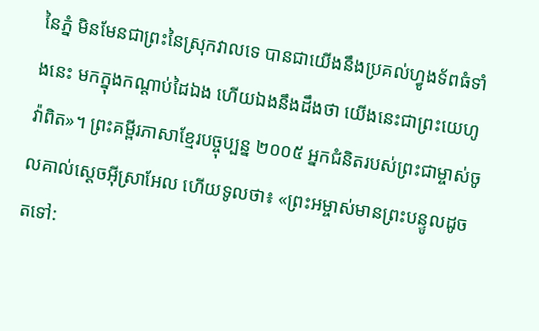នៃភ្នំ មិនមែនជាព្រះនៃស្រុកវាលទេ បានជាយើងនឹងប្រគល់ហ្វូងទ័ពធំទាំងនេះ មកក្នុងកណ្ដាប់ដៃឯង ហើយឯងនឹងដឹងថា យើងនេះជាព្រះយេហូវ៉ាពិត»។ ព្រះគម្ពីរភាសាខ្មែរបច្ចុប្បន្ន ២០០៥ អ្នកជំនិតរបស់ព្រះជាម្ចាស់ចូលគាល់ស្ដេចអ៊ីស្រាអែល ហើយទូលថា៖ «ព្រះអម្ចាស់មានព្រះបន្ទូលដូចតទៅ: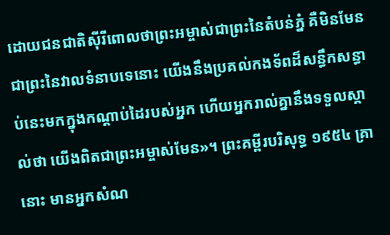ដោយជនជាតិស៊ីរីពោលថាព្រះអម្ចាស់ជាព្រះនៃតំបន់ភ្នំ គឺមិនមែនជាព្រះនៃវាលទំនាបទេនោះ យើងនឹងប្រគល់កងទ័ពដ៏សន្ធឹកសន្ធាប់នេះមកក្នុងកណ្ដាប់ដៃរបស់អ្នក ហើយអ្នករាល់គ្នានឹងទទួលស្គាល់ថា យើងពិតជាព្រះអម្ចាស់មែន»។ ព្រះគម្ពីរបរិសុទ្ធ ១៩៥៤ គ្រានោះ មានអ្នកសំណ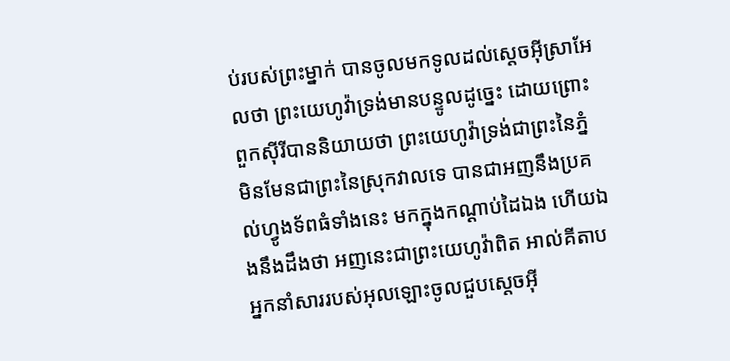ប់របស់ព្រះម្នាក់ បានចូលមកទូលដល់ស្តេចអ៊ីស្រាអែលថា ព្រះយេហូវ៉ាទ្រង់មានបន្ទូលដូច្នេះ ដោយព្រោះពួកស៊ីរីបាននិយាយថា ព្រះយេហូវ៉ាទ្រង់ជាព្រះនៃភ្នំ មិនមែនជាព្រះនៃស្រុកវាលទេ បានជាអញនឹងប្រគល់ហ្វូងទ័ពធំទាំងនេះ មកក្នុងកណ្តាប់ដៃឯង ហើយឯងនឹងដឹងថា អញនេះជាព្រះយេហូវ៉ាពិត អាល់គីតាប អ្នកនាំសាររបស់អុលឡោះចូលជួបស្តេចអ៊ី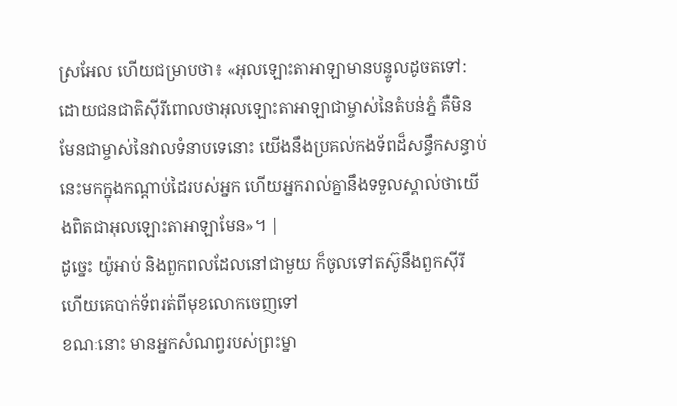ស្រអែល ហើយជម្រាបថា៖ «អុលឡោះតាអាឡាមានបន្ទូលដូចតទៅ: ដោយជនជាតិស៊ីរីពោលថាអុលឡោះតាអាឡាជាម្ចាស់នៃតំបន់ភ្នំ គឺមិនមែនជាម្ចាស់នៃវាលទំនាបទេនោះ យើងនឹងប្រគល់កងទ័ពដ៏សន្ធឹកសន្ធាប់នេះមកក្នុងកណ្តាប់ដៃរបស់អ្នក ហើយអ្នករាល់គ្នានឹងទទួលស្គាល់ថាយើងពិតជាអុលឡោះតាអាឡាមែន»។ |
ដូច្នេះ យ៉ូអាប់ និងពួកពលដែលនៅជាមួយ ក៏ចូលទៅតស៊ូនឹងពួកស៊ីរី ហើយគេបាក់ទ័ពរត់ពីមុខលោកចេញទៅ
ខណៈនោះ មានអ្នកសំណព្វរបស់ព្រះម្នា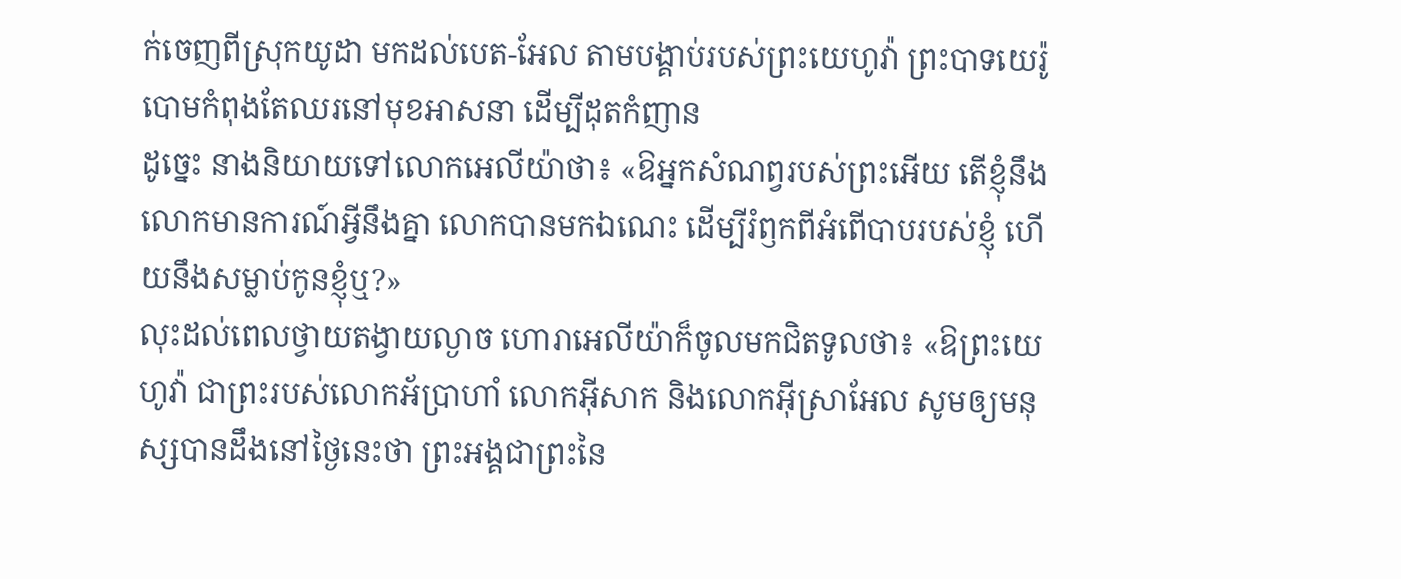ក់ចេញពីស្រុកយូដា មកដល់បេត-អែល តាមបង្គាប់របស់ព្រះយេហូវ៉ា ព្រះបាទយេរ៉ូបោមកំពុងតែឈរនៅមុខអាសនា ដើម្បីដុតកំញាន
ដូច្នេះ នាងនិយាយទៅលោកអេលីយ៉ាថា៖ «ឱអ្នកសំណព្វរបស់ព្រះអើយ តើខ្ញុំនឹងលោកមានការណ៍អ្វីនឹងគ្នា លោកបានមកឯណេះ ដើម្បីរំឭកពីអំពើបាបរបស់ខ្ញុំ ហើយនឹងសម្លាប់កូនខ្ញុំឬ?»
លុះដល់ពេលថ្វាយតង្វាយល្ងាច ហោរាអេលីយ៉ាក៏ចូលមកជិតទូលថា៖ «ឱព្រះយេហូវ៉ា ជាព្រះរបស់លោកអ័ប្រាហាំ លោកអ៊ីសាក និងលោកអ៊ីស្រាអែល សូមឲ្យមនុស្សបានដឹងនៅថ្ងៃនេះថា ព្រះអង្គជាព្រះនៃ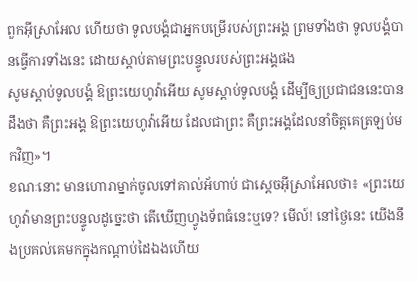ពួកអ៊ីស្រាអែល ហើយថា ទូលបង្គំជាអ្នកបម្រើរបស់ព្រះអង្គ ព្រមទាំងថា ទូលបង្គំបានធ្វើការទាំងនេះ ដោយស្តាប់តាមព្រះបន្ទូលរបស់ព្រះអង្គផង
សូមស្តាប់ទូលបង្គំ ឱព្រះយេហូវ៉ាអើយ សូមស្តាប់ទូលបង្គំ ដើម្បីឲ្យប្រជាជននេះបានដឹងថា គឺព្រះអង្គ ឱព្រះយេហូវ៉ាអើយ ដែលជាព្រះ គឺព្រះអង្គដែលនាំចិត្តគេត្រឡប់មកវិញ»។
ខណៈនោះ មានហោរាម្នាក់ចូលទៅគាល់អ័ហាប់ ជាស្តេចអ៊ីស្រាអែលថា៖ «ព្រះយេហូវ៉ាមានព្រះបន្ទូលដូច្នេះថា តើឃើញហ្វូងទ័ពធំនេះឬទេ? មើល៍! នៅថ្ងៃនេះ យើងនឹងប្រគល់គេមកក្នុងកណ្ដាប់ដៃឯងហើយ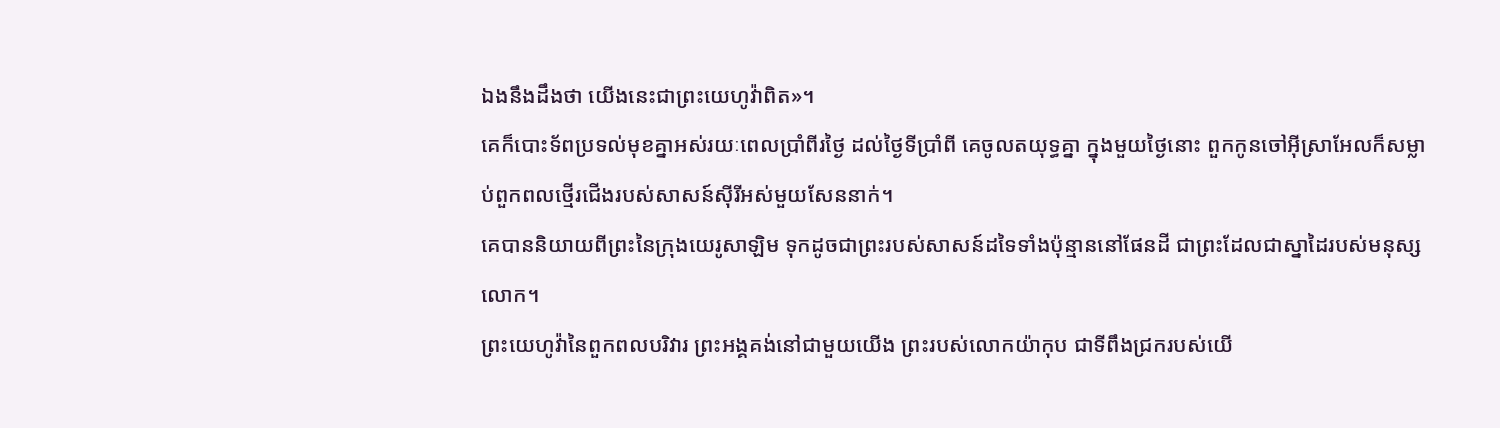ឯងនឹងដឹងថា យើងនេះជាព្រះយេហូវ៉ាពិត»។
គេក៏បោះទ័ពប្រទល់មុខគ្នាអស់រយៈពេលប្រាំពីរថ្ងៃ ដល់ថ្ងៃទីប្រាំពី គេចូលតយុទ្ធគ្នា ក្នុងមួយថ្ងៃនោះ ពួកកូនចៅអ៊ីស្រាអែលក៏សម្លាប់ពួកពលថ្មើរជើងរបស់សាសន៍ស៊ីរីអស់មួយសែននាក់។
គេបាននិយាយពីព្រះនៃក្រុងយេរូសាឡិម ទុកដូចជាព្រះរបស់សាសន៍ដទៃទាំងប៉ុន្មាននៅផែនដី ជាព្រះដែលជាស្នាដៃរបស់មនុស្សលោក។
ព្រះយេហូវ៉ានៃពួកពលបរិវារ ព្រះអង្គគង់នៅជាមួយយើង ព្រះរបស់លោកយ៉ាកុប ជាទីពឹងជ្រករបស់យើ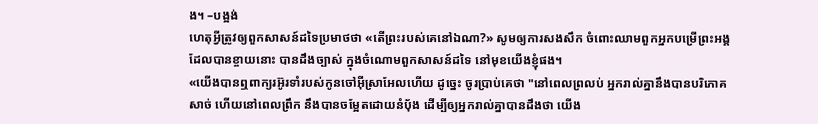ង។ –បង្អង់
ហេតុអ្វីត្រូវឲ្យពួកសាសន៍ដទៃប្រមាថថា «តើព្រះរបស់គេនៅឯណា?» សូមឲ្យការសងសឹក ចំពោះឈាមពួកអ្នកបម្រើព្រះអង្គ ដែលបានខ្ចាយនោះ បានដឹងច្បាស់ ក្នុងចំណោមពួកសាសន៍ដទៃ នៅមុខយើងខ្ញុំផង។
«យើងបានឮពាក្យរអ៊ូរទាំរបស់កូនចៅអ៊ីស្រាអែលហើយ ដូច្នេះ ចូរប្រាប់គេថា "នៅពេលព្រលប់ អ្នករាល់គ្នានឹងបានបរិភោគសាច់ ហើយនៅពេលព្រឹក នឹងបានចម្អែតដោយនំបុ័ង ដើម្បីឲ្យអ្នករាល់គ្នាបានដឹងថា យើង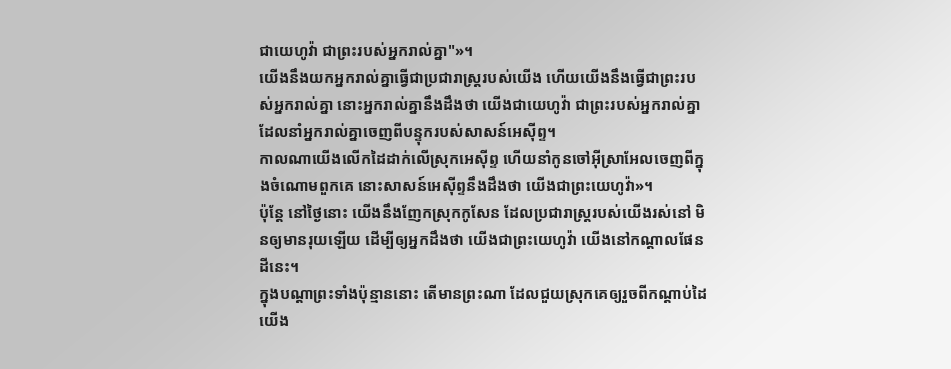ជាយេហូវ៉ា ជាព្រះរបស់អ្នករាល់គ្នា"»។
យើងនឹងយកអ្នករាល់គ្នាធ្វើជាប្រជារាស្ត្ររបស់យើង ហើយយើងនឹងធ្វើជាព្រះរបស់អ្នករាល់គ្នា នោះអ្នករាល់គ្នានឹងដឹងថា យើងជាយេហូវ៉ា ជាព្រះរបស់អ្នករាល់គ្នា ដែលនាំអ្នករាល់គ្នាចេញពីបន្ទុករបស់សាសន៍អេស៊ីព្ទ។
កាលណាយើងលើកដៃដាក់លើស្រុកអេស៊ីព្ទ ហើយនាំកូនចៅអ៊ីស្រាអែលចេញពីក្នុងចំណោមពួកគេ នោះសាសន៍អេស៊ីព្ទនឹងដឹងថា យើងជាព្រះយេហូវ៉ា»។
ប៉ុន្ដែ នៅថ្ងៃនោះ យើងនឹងញែកស្រុកកូសែន ដែលប្រជារាស្ត្ររបស់យើងរស់នៅ មិនឲ្យមានរុយឡើយ ដើម្បីឲ្យអ្នកដឹងថា យើងជាព្រះយេហូវ៉ា យើងនៅកណ្ដាលផែនដីនេះ។
ក្នុងបណ្ដាព្រះទាំងប៉ុន្មាននោះ តើមានព្រះណា ដែលជួយស្រុកគេឲ្យរួចពីកណ្ដាប់ដៃយើង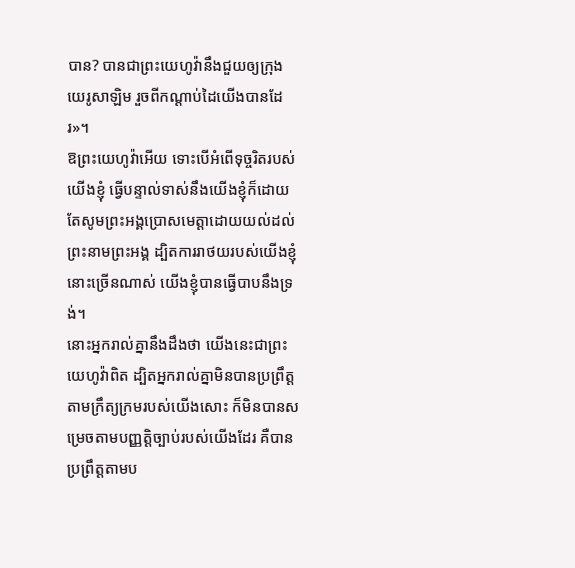បាន? បានជាព្រះយេហូវ៉ានឹងជួយឲ្យក្រុងយេរូសាឡិម រួចពីកណ្ដាប់ដៃយើងបានដែរ»។
ឱព្រះយេហូវ៉ាអើយ ទោះបើអំពើទុច្ចរិតរបស់យើងខ្ញុំ ធ្វើបន្ទាល់ទាស់នឹងយើងខ្ញុំក៏ដោយ តែសូមព្រះអង្គប្រោសមេត្តាដោយយល់ដល់ព្រះនាមព្រះអង្គ ដ្បិតការរាថយរបស់យើងខ្ញុំ នោះច្រើនណាស់ យើងខ្ញុំបានធ្វើបាបនឹងទ្រង់។
នោះអ្នករាល់គ្នានឹងដឹងថា យើងនេះជាព្រះយេហូវ៉ាពិត ដ្បិតអ្នករាល់គ្នាមិនបានប្រព្រឹត្តតាមក្រឹត្យក្រមរបស់យើងសោះ ក៏មិនបានសម្រេចតាមបញ្ញត្តិច្បាប់របស់យើងដែរ គឺបានប្រព្រឹត្តតាមប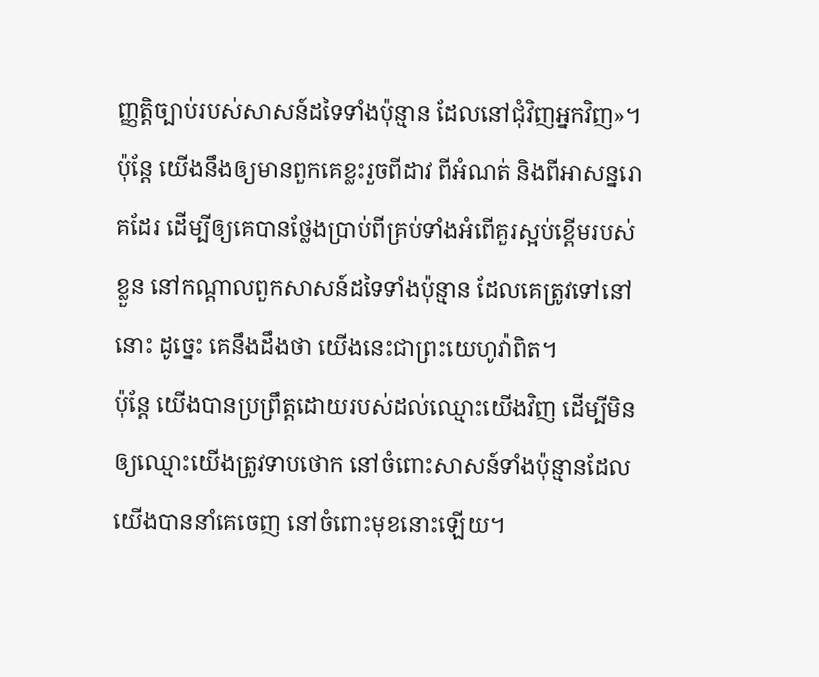ញ្ញត្តិច្បាប់របស់សាសន៍ដទៃទាំងប៉ុន្មាន ដែលនៅជុំវិញអ្នកវិញ»។
ប៉ុន្តែ យើងនឹងឲ្យមានពួកគេខ្លះរួចពីដាវ ពីអំណត់ និងពីអាសន្នរោគដែរ ដើម្បីឲ្យគេបានថ្លែងប្រាប់ពីគ្រប់ទាំងអំពើគួរស្អប់ខ្ពើមរបស់ខ្លួន នៅកណ្ដាលពួកសាសន៍ដទៃទាំងប៉ុន្មាន ដែលគេត្រូវទៅនៅនោះ ដូច្នេះ គេនឹងដឹងថា យើងនេះជាព្រះយេហូវ៉ាពិត។
ប៉ុន្តែ យើងបានប្រព្រឹត្តដោយរបស់ដល់ឈ្មោះយើងវិញ ដើម្បីមិនឲ្យឈ្មោះយើងត្រូវទាបថោក នៅចំពោះសាសន៍ទាំងប៉ុន្មានដែលយើងបាននាំគេចេញ នៅចំពោះមុខនោះឡើយ។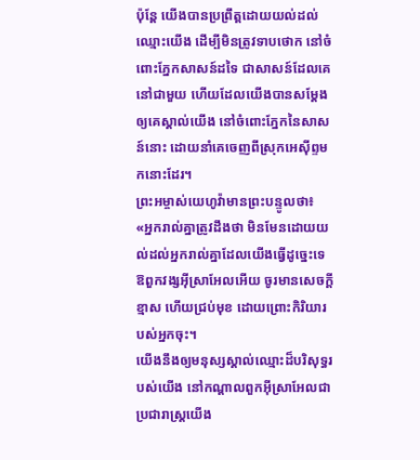ប៉ុន្តែ យើងបានប្រព្រឹត្តដោយយល់ដល់ឈ្មោះយើង ដើម្បីមិនត្រូវទាបថោក នៅចំពោះភ្នែកសាសន៍ដទៃ ជាសាសន៍ដែលគេនៅជាមួយ ហើយដែលយើងបានសម្ដែងឲ្យគេស្គាល់យើង នៅចំពោះភ្នែកនៃសាសន៍នោះ ដោយនាំគេចេញពីស្រុកអេស៊ីព្ទមកនោះដែរ។
ព្រះអម្ចាស់យេហូវ៉ាមានព្រះបន្ទូលថា៖ «អ្នករាល់គ្នាត្រូវដឹងថា មិនមែនដោយយល់ដល់អ្នករាល់គ្នាដែលយើងធ្វើដូច្នេះទេ ឱពួកវង្សអ៊ីស្រាអែលអើយ ចូរមានសេចក្ដីខ្មាស ហើយជ្រប់មុខ ដោយព្រោះកិរិយារបស់អ្នកចុះ។
យើងនឹងឲ្យមនុស្សស្គាល់ឈ្មោះដ៏បរិសុទ្ធរបស់យើង នៅកណ្ដាលពួកអ៊ីស្រាអែលជាប្រជារាស្ត្រយើង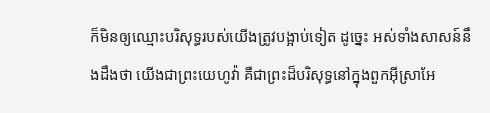ក៏មិនឲ្យឈ្មោះបរិសុទ្ធរបស់យើងត្រូវបង្អាប់ទៀត ដូច្នេះ អស់ទាំងសាសន៍នឹងដឹងថា យើងជាព្រះយេហូវ៉ា គឺជាព្រះដ៏បរិសុទ្ធនៅក្នុងពួកអ៊ីស្រាអែ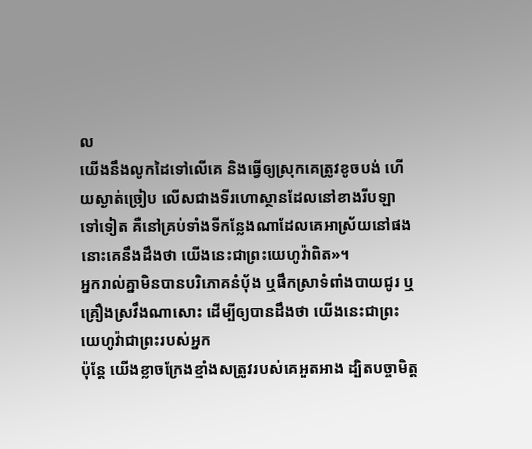ល
យើងនឹងលូកដៃទៅលើគេ និងធ្វើឲ្យស្រុកគេត្រូវខូចបង់ ហើយស្ងាត់ច្រៀប លើសជាងទីរហោស្ថានដែលនៅខាងរីបឡា ទៅទៀត គឺនៅគ្រប់ទាំងទីកន្លែងណាដែលគេអាស្រ័យនៅផង នោះគេនឹងដឹងថា យើងនេះជាព្រះយេហូវ៉ាពិត»។
អ្នករាល់គ្នាមិនបានបរិភោគនំបុ័ង ឬផឹកស្រាទំពាំងបាយជូរ ឬគ្រឿងស្រវឹងណាសោះ ដើម្បីឲ្យបានដឹងថា យើងនេះជាព្រះយេហូវ៉ាជាព្រះរបស់អ្នក
ប៉ុន្ដែ យើងខ្លាចក្រែងខ្មាំងសត្រូវរបស់គេអួតអាង ដ្បិតបច្ចាមិត្ត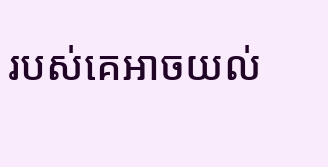របស់គេអាចយល់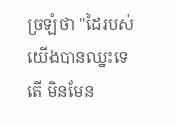ច្រឡំថា "ដៃរបស់យើងបានឈ្នះទេតើ មិនមែន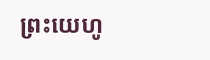ព្រះយេហូ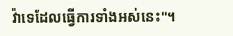វ៉ាទេដែលធ្វើការទាំងអស់នេះ"។